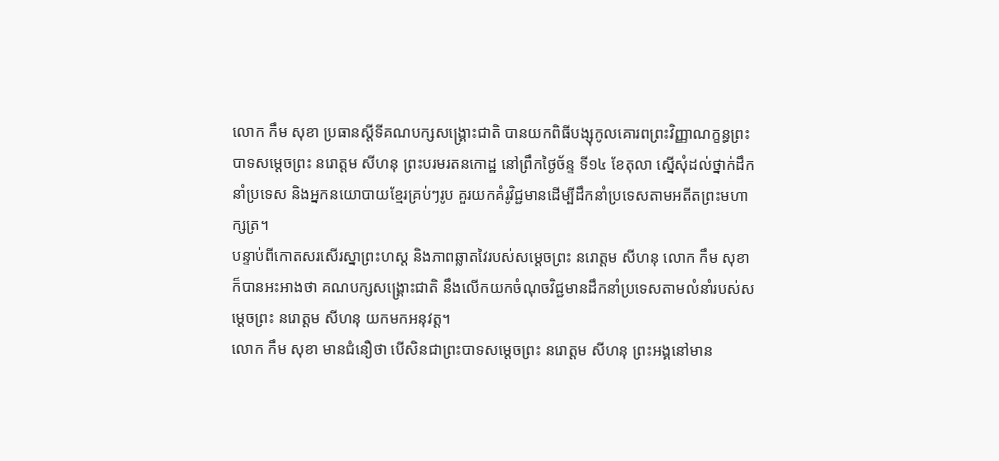លោក កឹម សុខា ប្រធានស្ដីទីគណបក្សសង្គ្រោះជាតិ បានយកពិធីបង្សុកូលគោរពព្រះវិញ្ញាណក្ខន្ធព្រះបាទសម្ដេចព្រះ នរោត្តម សីហនុ ព្រះបរមរតនកោដ្ឋ នៅព្រឹកថ្ងៃច័ន្ទ ទី១៤ ខែតុលា ស្នើសុំដល់ថ្នាក់ដឹកនាំប្រទេស និងអ្នកនយោបាយខ្មែរគ្រប់ៗរូប គួរយកគំរូវិជ្ជមានដើម្បីដឹកនាំប្រទេសតាមអតីតព្រះមហាក្សត្រ។
បន្ទាប់ពីកោតសរសើរស្នាព្រះហស្ត និងភាពឆ្លាតវៃរបស់សម្តេចព្រះ នរោត្តម សីហនុ លោក កឹម សុខា ក៏បានអះអាងថា គណបក្សសង្គ្រោះជាតិ នឹងលើកយកចំណុចវិជ្ជមានដឹកនាំប្រទេសតាមលំនាំរបស់សម្ដេចព្រះ នរោត្តម សីហនុ យកមកអនុវត្ត។
លោក កឹម សុខា មានជំនឿថា បើសិនជាព្រះបាទសម្ដេចព្រះ នរោត្តម សីហនុ ព្រះអង្គនៅមាន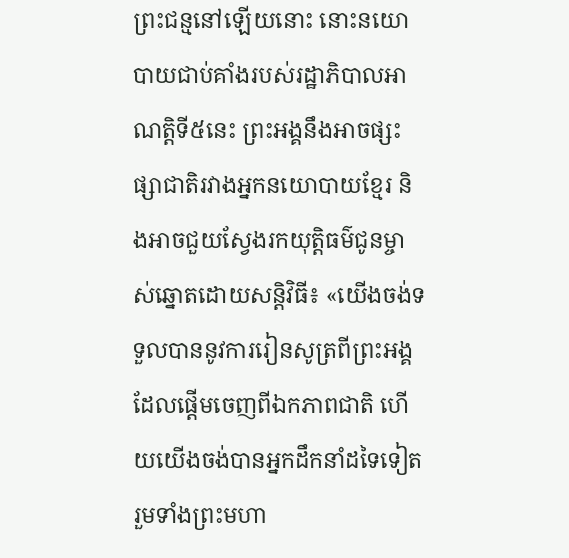ព្រះជន្មនៅឡើយនោះ នោះនយោបាយជាប់គាំងរបស់រដ្ឋាភិបាលអាណត្តិទី៥នេះ ព្រះអង្គនឹងអាចផ្សះផ្សាជាតិរវាងអ្នកនយោបាយខ្មែរ និងអាចជួយស្វែងរកយុត្តិធម៌ជូនម្ចាស់ឆ្នោតដោយសន្តិវិធី៖ «យើងចង់ទទួលបាននូវការរៀនសូត្រពីព្រះអង្គដែលផ្ដើមចេញពីឯកភាពជាតិ ហើយយើងចង់បានអ្នកដឹកនាំដទៃទៀត រួមទាំងព្រះមហា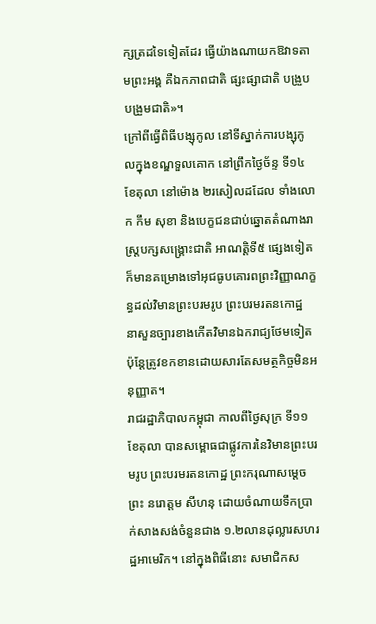ក្សត្រដទៃទៀតដែរ ធ្វើយ៉ាងណាយកឱវាទតាមព្រះអង្គ គឺឯកភាពជាតិ ផ្សះផ្សាជាតិ បង្រួបបង្រួមជាតិ»។
ក្រៅពីធ្វើពិធីបង្សុកូល នៅទីស្នាក់ការបង្សុកូលក្នុងខណ្ឌទួលគោក នៅព្រឹកថ្ងៃច័ន្ទ ទី១៤ ខែតុលា នៅម៉ោង ២រសៀលដដែល ទាំងលោក កឹម សុខា និងបេក្ខជនជាប់ឆ្នោតតំណាងរាស្ត្របក្សសង្គ្រោះជាតិ អាណត្តិទី៥ ផ្សេងទៀត ក៏មានគម្រោងទៅអុជធូបគោរពព្រះវិញ្ញាណក្ខន្ធដល់វិមានព្រះបរមរូប ព្រះបរមរតនកោដ្ឋ នាសួនច្បារខាងកើតវិមានឯករាជ្យថែមទៀត ប៉ុន្តែត្រូវខកខានដោយសារតែសមត្ថកិច្ចមិនអនុញ្ញាត។
រាជរដ្ឋាភិបាលកម្ពុជា កាលពីថ្ងៃសុក្រ ទី១១ ខែតុលា បានសម្ពោធជាផ្លូវការនៃវិមានព្រះបរមរូប ព្រះបរមរតនកោដ្ឋ ព្រះករុណាសម្ដេចព្រះ នរោត្តម សីហនុ ដោយចំណាយទឹកប្រាក់សាងសង់ចំនួនជាង ១.២លានដុល្លារសហរដ្ឋអាមេរិក។ នៅក្នុងពិធីនោះ សមាជិកស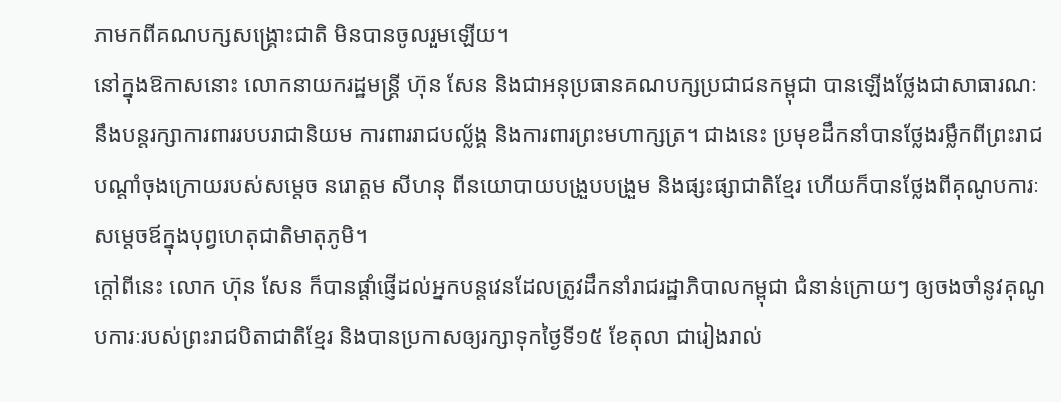ភាមកពីគណបក្សសង្គ្រោះជាតិ មិនបានចូលរួមឡើយ។
នៅក្នុងឱកាសនោះ លោកនាយករដ្ឋមន្ត្រី ហ៊ុន សែន និងជាអនុប្រធានគណបក្សប្រជាជនកម្ពុជា បានឡើងថ្លែងជាសាធារណៈ នឹងបន្តរក្សាការពាររបបរាជានិយម ការពាររាជបល្ល័ង្គ និងការពារព្រះមហាក្សត្រ។ ជាងនេះ ប្រមុខដឹកនាំបានថ្លែងរម្លឹកពីព្រះរាជបណ្តាំចុងក្រោយរបស់សម្ដេច នរោត្តម សីហនុ ពីនយោបាយបង្រួបបង្រួម និងផ្សះផ្សាជាតិខ្មែរ ហើយក៏បានថ្លែងពីគុណូបការៈសម្ដេចឪក្នុងបុព្វហេតុជាតិមាតុភូមិ។
ក្ដៅពីនេះ លោក ហ៊ុន សែន ក៏បានផ្ដាំផ្ញើដល់អ្នកបន្តវេនដែលត្រូវដឹកនាំរាជរដ្ឋាភិបាលកម្ពុជា ជំនាន់ក្រោយៗ ឲ្យចងចាំនូវគុណូបការៈរបស់ព្រះរាជបិតាជាតិខ្មែរ និងបានប្រកាសឲ្យរក្សាទុកថ្ងៃទី១៥ ខែតុលា ជារៀងរាល់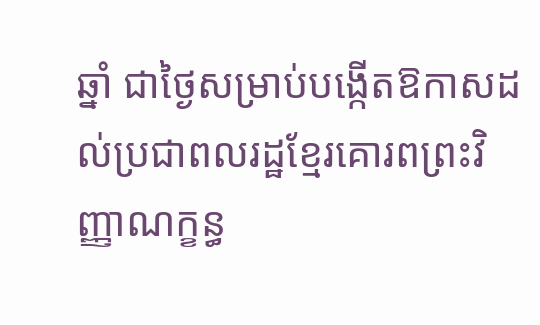ឆ្នាំ ជាថ្ងៃសម្រាប់បង្កើតឱកាសដល់ប្រជាពលរដ្ឋខ្មែរគោរពព្រះវិញ្ញាណក្ខន្ធ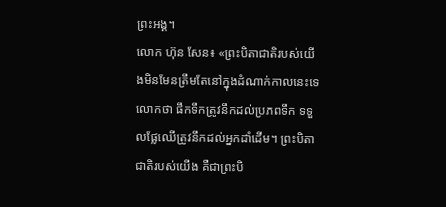ព្រះអង្គ។
លោក ហ៊ុន សែន៖ «ព្រះបិតាជាតិរបស់យើងមិនមែនត្រឹមតែនៅក្នុងដំណាក់កាលនេះទេ លោកថា ផឹកទឹកត្រូវនឹកដល់ប្រភពទឹក ទទួលផ្លែឈើត្រូវនឹកដល់អ្នកដាំដើម។ ព្រះបិតាជាតិរបស់យើង គឺជាព្រះបិ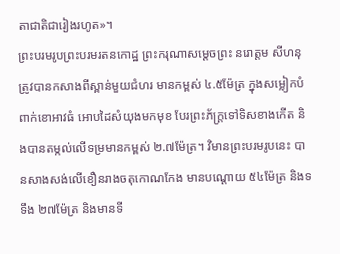តាជាតិជារៀងរហូត»។
ព្រះបរមរូបព្រះបរមរតនកោដ្ឋ ព្រះករុណាសម្ដេចព្រះ នរោត្តម សីហនុ ត្រូវបានកសាងពីស្ពាន់មួយជំហរ មានកម្ពស់ ៤.៥ម៉ែត្រ ក្នុងសម្លៀកបំពាក់ខោអាវធំ អោបដៃសំយុងមកមុខ បែរព្រះភ័ក្ត្រទៅទិសខាងកើត និងបានតម្កល់លើទម្រមានកម្ពស់ ២.៧ម៉ែត្រ។ វិមានព្រះបរមរូបនេះ បានសាងសង់លើខឿនរាងចតុកោណកែង មានបណ្តោយ ៥៤ម៉ែត្រ និងទទឹង ២៧ម៉ែត្រ និងមានទី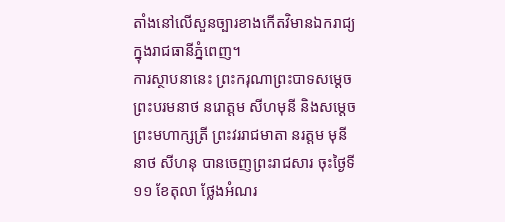តាំងនៅលើសួនច្បារខាងកើតវិមានឯករាជ្យ ក្នុងរាជធានីភ្នំពេញ។
ការស្ថាបនានេះ ព្រះករុណាព្រះបាទសម្ដេចព្រះបរមនាថ នរោត្តម សីហមុនី និងសម្ដេចព្រះមហាក្សត្រី ព្រះវររាជមាតា នរត្តម មុនីនាថ សីហនុ បានចេញព្រះរាជសារ ចុះថ្ងៃទី១១ ខែតុលា ថ្លែងអំណរ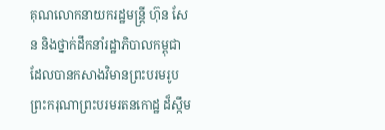គុណលោកនាយករដ្ឋមន្ត្រី ហ៊ុន សែន និងថ្នាក់ដឹកនាំរដ្ឋាភិបាលកម្ពុជា ដែលបានកសាងវិមានព្រះបរមរូប ព្រះករុណាព្រះបរមរតនកោដ្ឋ ដ៏ស្កឹម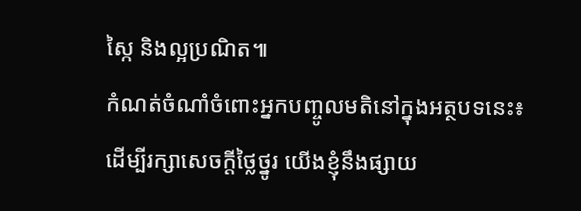ស្កៃ និងល្អប្រណិត៕
កំណត់ចំណាំចំពោះអ្នកបញ្ចូលមតិនៅក្នុងអត្ថបទនេះ៖
ដើម្បីរក្សាសេចក្ដីថ្លៃថ្នូរ យើងខ្ញុំនឹងផ្សាយ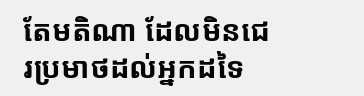តែមតិណា ដែលមិនជេរប្រមាថដល់អ្នកដទៃ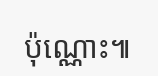ប៉ុណ្ណោះ៕